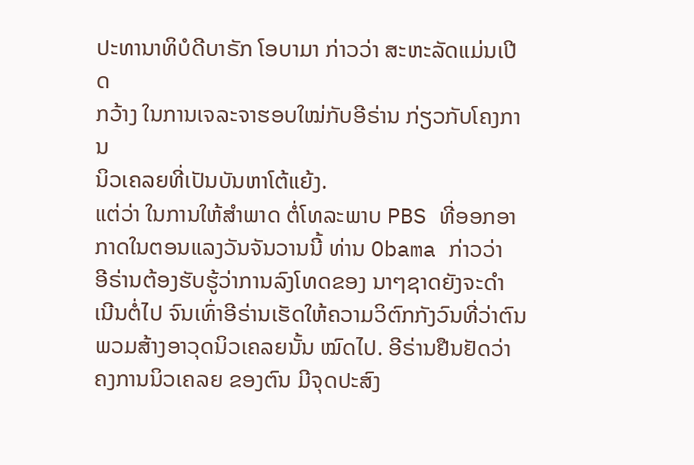ປະທານາທິບໍດີບາຣັກ ໂອບາມາ ກ່າວວ່າ ສະຫະລັດແມ່ນເປີດ
ກວ້າງ ໃນການເຈລະຈາຮອບໃໝ່ກັບອີຣ່ານ ກ່ຽວກັບໂຄງການ
ນິວເຄລຍທີ່ເປັນບັນຫາໂຕ້ແຍ້ງ.
ແຕ່ວ່າ ໃນການໃຫ້ສໍາພາດ ຕໍ່ໂທລະພາບ PBS ທີ່ອອກອາ
ກາດໃນຕອນແລງວັນຈັນວານນີ້ ທ່ານ Obama ກ່າວວ່າ
ອີຣ່ານຕ້ອງຮັບຮູ້ວ່າການລົງໂທດຂອງ ນາໆຊາດຍັງຈະດຳ
ເນີນຕໍ່ໄປ ຈົນເທົ່າອີຣ່ານເຮັດໃຫ້ຄວາມວິຕົກກັງວົນທີ່ວ່າຕົນ
ພວມສ້າງອາວຸດນິວເຄລຍນັ້ນ ໝົດໄປ. ອີຣ່ານຢືນຢັດວ່າ
ຄງການນິວເຄລຍ ຂອງຕົນ ມີຈຸດປະສົງ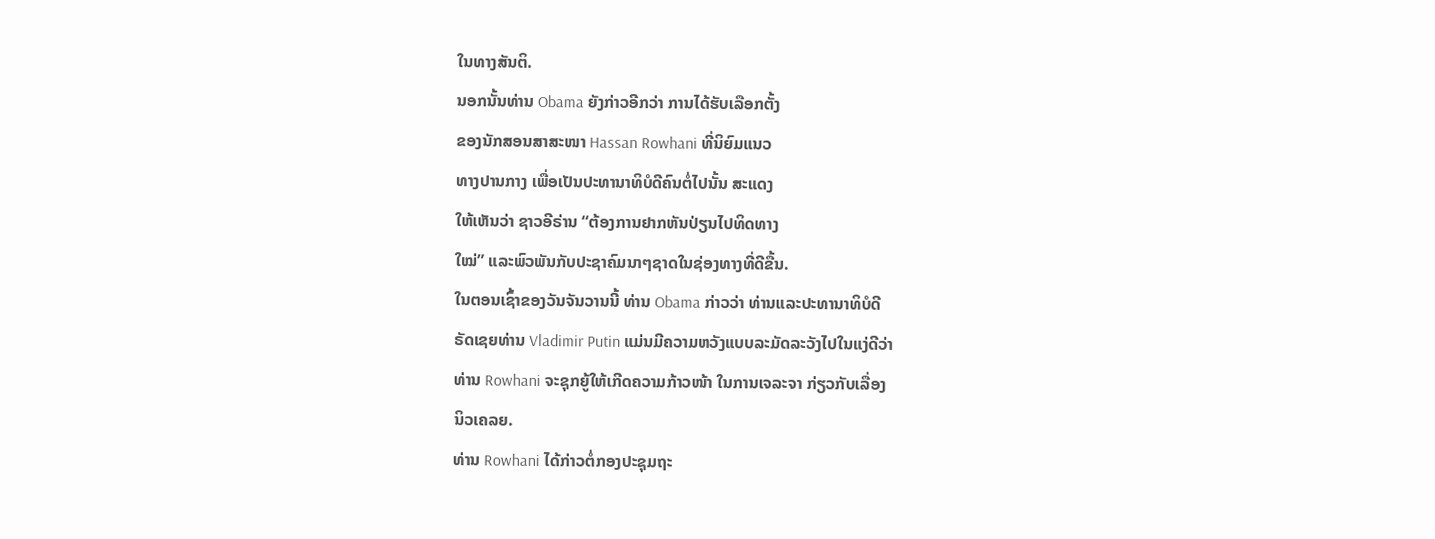ໃນທາງສັນຕິ.
ນອກນັ້ນທ່ານ Obama ຍັງກ່າວອີກວ່າ ການໄດ້ຮັບເລືອກຕັ້ງ
ຂອງນັກສອນສາສະໜາ Hassan Rowhani ທີ່ນິຍົມແນວ
ທາງປານກາງ ເພື່ອເປັນປະທານາທິບໍດີຄົນຕໍ່ໄປນັ້ນ ສະແດງ
ໃຫ້ເຫັນວ່າ ຊາວອີຣ່ານ “ຕ້ອງການຢາກຫັນປ່ຽນໄປທິດທາງ
ໃໝ່” ແລະພົວພັນກັບປະຊາຄົມນາໆຊາດໃນຊ່ອງທາງທີ່ດີຂື້ນ.
ໃນຕອນເຊົ້າຂອງວັນຈັນວານນີ້ ທ່ານ Obama ກ່າວວ່າ ທ່ານແລະປະທານາທິບໍດີ
ຣັດເຊຍທ່ານ Vladimir Putin ແມ່ນມີຄວາມຫວັງແບບລະມັດລະວັງໄປໃນແງ່ດີວ່າ
ທ່ານ Rowhani ຈະຊຸກຍູ້ໃຫ້ເກີດຄວາມກ້າວໜ້າ ໃນການເຈລະຈາ ກ່ຽວກັບເລື່ອງ
ນິວເຄລຍ.
ທ່ານ Rowhani ໄດ້ກ່າວຕໍ່ກອງປະຊຸມຖະ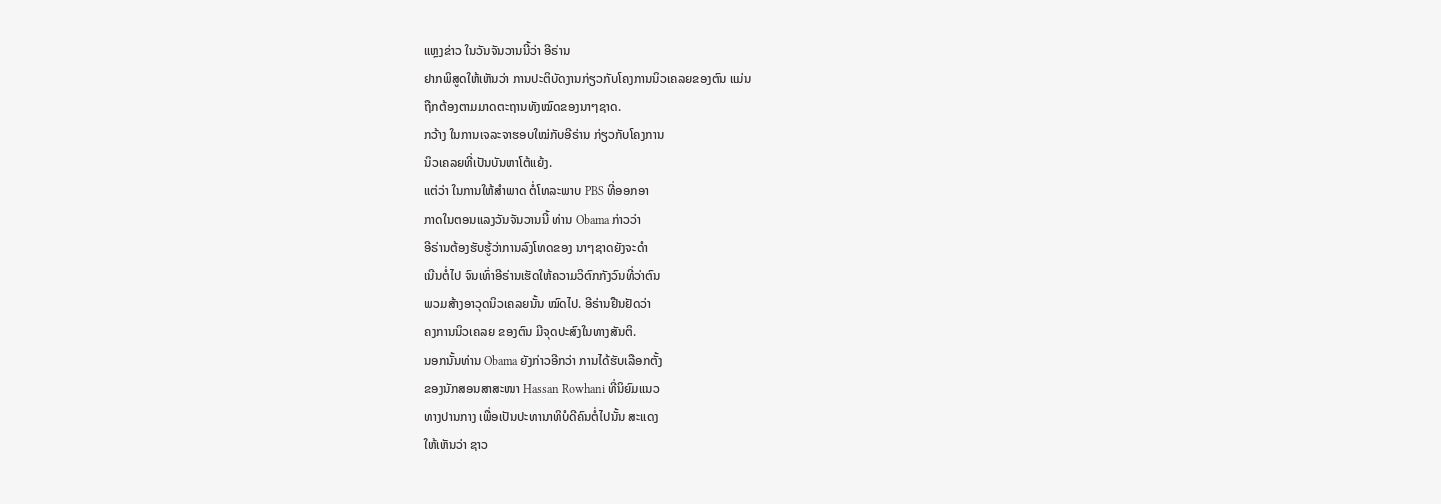ແຫຼງຂ່າວ ໃນວັນຈັນວານນີ້ວ່າ ອີຣ່ານ
ຢາກພິສູດໃຫ້ເຫັນວ່າ ການປະຕິບັດງານກ່ຽວກັບໂຄງການນິວເຄລຍຂອງຕົນ ແມ່ນ
ຖືກຕ້ອງຕາມມາດຕະຖານທັງໝົດຂອງນາໆຊາດ.
ກວ້າງ ໃນການເຈລະຈາຮອບໃໝ່ກັບອີຣ່ານ ກ່ຽວກັບໂຄງການ
ນິວເຄລຍທີ່ເປັນບັນຫາໂຕ້ແຍ້ງ.
ແຕ່ວ່າ ໃນການໃຫ້ສໍາພາດ ຕໍ່ໂທລະພາບ PBS ທີ່ອອກອາ
ກາດໃນຕອນແລງວັນຈັນວານນີ້ ທ່ານ Obama ກ່າວວ່າ
ອີຣ່ານຕ້ອງຮັບຮູ້ວ່າການລົງໂທດຂອງ ນາໆຊາດຍັງຈະດຳ
ເນີນຕໍ່ໄປ ຈົນເທົ່າອີຣ່ານເຮັດໃຫ້ຄວາມວິຕົກກັງວົນທີ່ວ່າຕົນ
ພວມສ້າງອາວຸດນິວເຄລຍນັ້ນ ໝົດໄປ. ອີຣ່ານຢືນຢັດວ່າ
ຄງການນິວເຄລຍ ຂອງຕົນ ມີຈຸດປະສົງໃນທາງສັນຕິ.
ນອກນັ້ນທ່ານ Obama ຍັງກ່າວອີກວ່າ ການໄດ້ຮັບເລືອກຕັ້ງ
ຂອງນັກສອນສາສະໜາ Hassan Rowhani ທີ່ນິຍົມແນວ
ທາງປານກາງ ເພື່ອເປັນປະທານາທິບໍດີຄົນຕໍ່ໄປນັ້ນ ສະແດງ
ໃຫ້ເຫັນວ່າ ຊາວ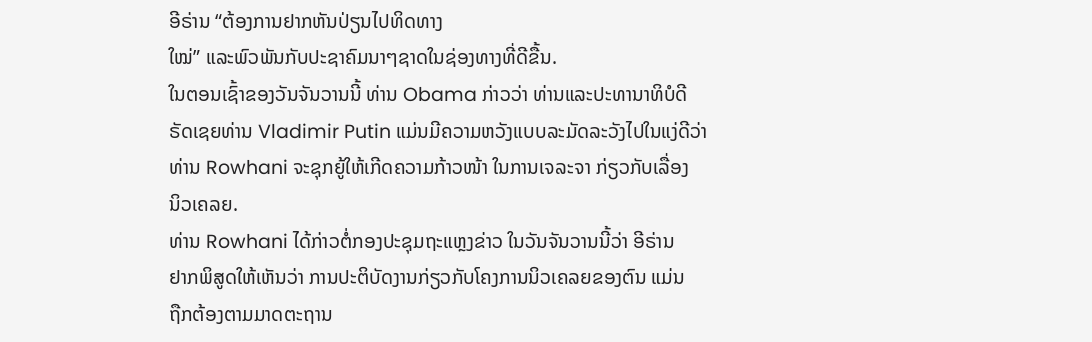ອີຣ່ານ “ຕ້ອງການຢາກຫັນປ່ຽນໄປທິດທາງ
ໃໝ່” ແລະພົວພັນກັບປະຊາຄົມນາໆຊາດໃນຊ່ອງທາງທີ່ດີຂື້ນ.
ໃນຕອນເຊົ້າຂອງວັນຈັນວານນີ້ ທ່ານ Obama ກ່າວວ່າ ທ່ານແລະປະທານາທິບໍດີ
ຣັດເຊຍທ່ານ Vladimir Putin ແມ່ນມີຄວາມຫວັງແບບລະມັດລະວັງໄປໃນແງ່ດີວ່າ
ທ່ານ Rowhani ຈະຊຸກຍູ້ໃຫ້ເກີດຄວາມກ້າວໜ້າ ໃນການເຈລະຈາ ກ່ຽວກັບເລື່ອງ
ນິວເຄລຍ.
ທ່ານ Rowhani ໄດ້ກ່າວຕໍ່ກອງປະຊຸມຖະແຫຼງຂ່າວ ໃນວັນຈັນວານນີ້ວ່າ ອີຣ່ານ
ຢາກພິສູດໃຫ້ເຫັນວ່າ ການປະຕິບັດງານກ່ຽວກັບໂຄງການນິວເຄລຍຂອງຕົນ ແມ່ນ
ຖືກຕ້ອງຕາມມາດຕະຖານ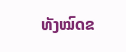ທັງໝົດຂ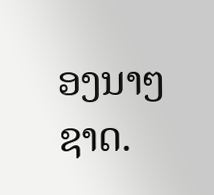ອງນາໆຊາດ.